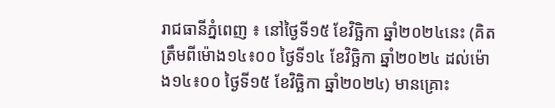រាជធានីភ្នំពេញ ៖ នៅថ្ងៃទី១៥ ខែវិច្ឆិកា ឆ្នាំ២០២៤នេះ (គិតត្រឹមពីម៉ោង១៤៖០០ ថ្ងៃទី១៤ ខែវិច្ឆិកា ឆ្នាំ២០២៤ ដល់ម៉ោង១៤៖០០ ថ្ងៃទី១៥ ខែវិច្ឆិកា ឆ្នាំ២០២៤) មានគ្រោះ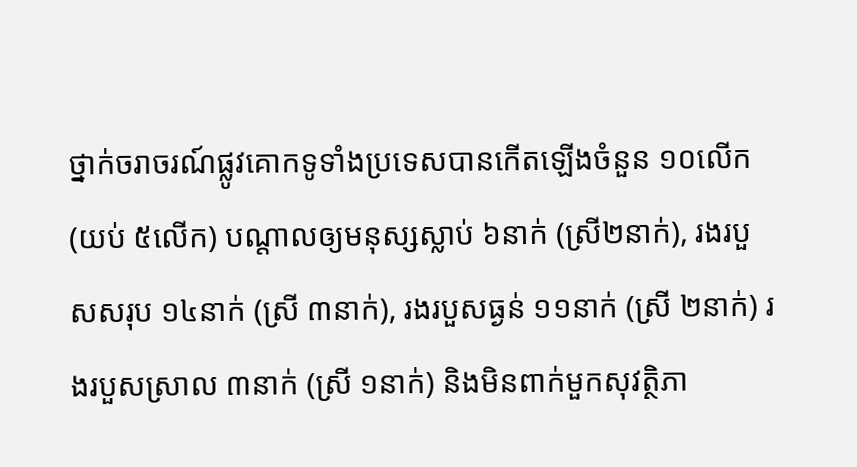ថ្នាក់ចរាចរណ៍ផ្លូវគោកទូទាំងប្រទេសបានកើតឡើងចំនួន ១០លើក (យប់ ៥លើក) បណ្តាលឲ្យមនុស្សស្លាប់ ៦នាក់ (ស្រី២នាក់), រងរបួសសរុប ១៤នាក់ (ស្រី ៣នាក់), រងរបួសធ្ងន់ ១១នាក់ (ស្រី ២នាក់) រងរបួសស្រាល ៣នាក់ (ស្រី ១នាក់) និងមិនពាក់មួកសុវត្ថិភា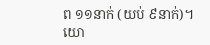ព ១១នាក់ (យប់ ៩នាក់)។
យោ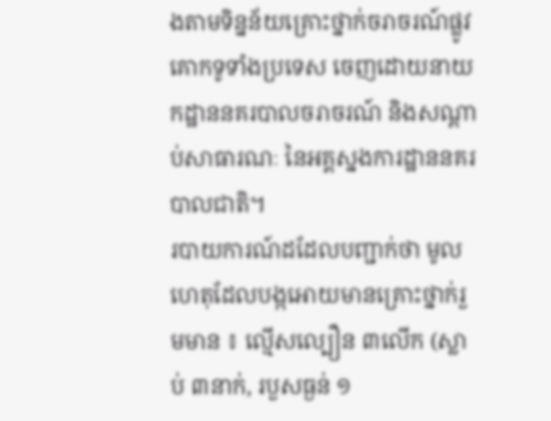ងតាមទិន្នន័យគ្រោះថ្នាក់ចរាចរណ៍ផ្លូវគោកទូទាំងប្រទេស ចេញដោយនាយកដ្ឋាននគរបាលចរាចរណ៍ និងសណ្តាប់សាធារណៈ នៃអគ្គស្នងការដ្ឋាននគរបាលជាតិ។
របាយការណ៍ដដែលបញ្ជាក់ថា មូលហេតុដែលបង្កអោយមានគ្រោះថ្នាក់រួមមាន ៖ ល្មើសល្បឿន ៣លើក (ស្លាប់ ៣នាក់, របួសធ្ងន់ ១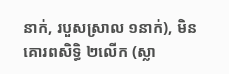នាក់, របួសស្រាល ១នាក់), មិនគោរពសិទ្ធិ ២លើក (ស្លា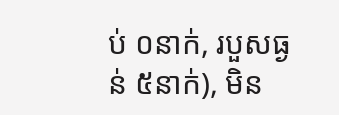ប់ ០នាក់, របួសធ្ងន់ ៥នាក់), មិន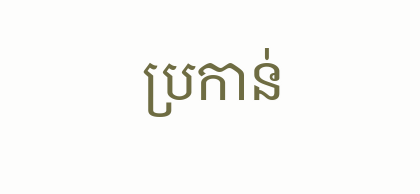ប្រកាន់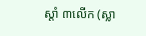ស្តាំ ៣លើក (ស្លា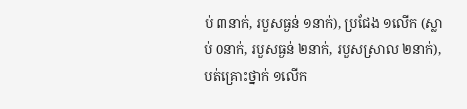ប់ ៣នាក់, របួសធ្ងន់ ១នាក់), ប្រជែង ១លើក (ស្លាប់ 0នាក់, របួសធ្ងន់ ២នាក់, របួសស្រាល ២នាក់), បត់គ្រោះថ្នាក់ ១លើក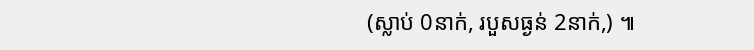(ស្លាប់ 0នាក់, របួសធ្ងន់ 2នាក់,) ៕